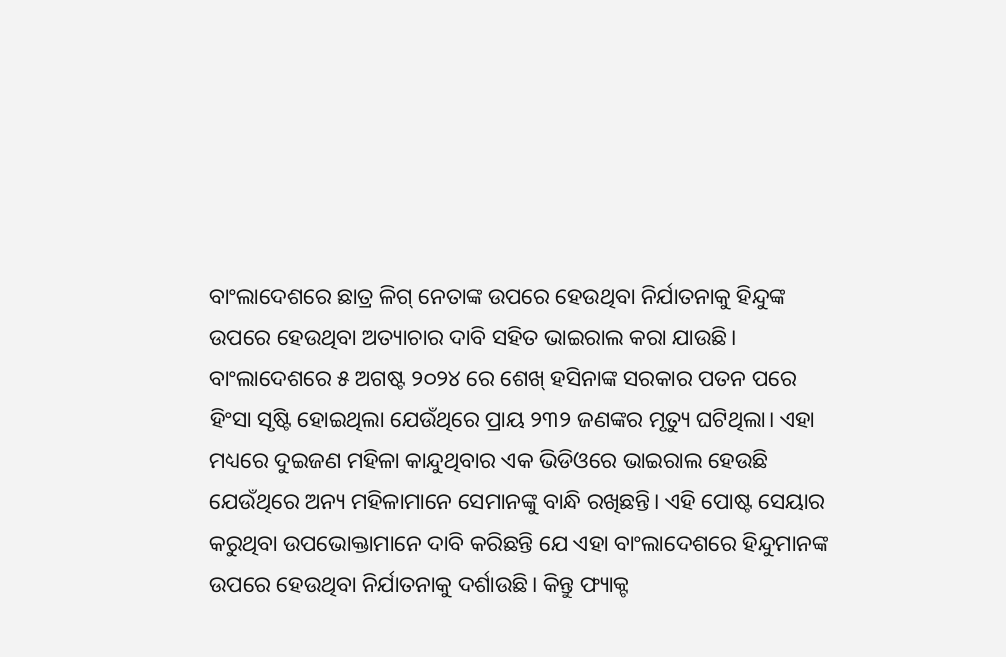ବାଂଲାଦେଶରେ ଛାତ୍ର ଳିଗ୍ ନେତାଙ୍କ ଉପରେ ହେଉଥିବା ନିର୍ଯାତନାକୁ ହିନ୍ଦୁଙ୍କ ଉପରେ ହେଉଥିବା ଅତ୍ୟାଚାର ଦାବି ସହିତ ଭାଇରାଲ କରା ଯାଉଛି।
ବାଂଲାଦେଶରେ ୫ ଅଗଷ୍ଟ ୨୦୨୪ ରେ ଶେଖ୍ ହସିନାଙ୍କ ସରକାର ପତନ ପରେ ହିଂସା ସୃଷ୍ଟି ହୋଇଥିଲା ଯେଉଁଥିରେ ପ୍ରାୟ ୨୩୨ ଜଣଙ୍କର ମୃତ୍ୟୁ ଘଟିଥିଲା। ଏହା ମଧ୍ୟରେ ଦୁଇଜଣ ମହିଳା କାନ୍ଦୁଥିବାର ଏକ ଭିଡିଓରେ ଭାଇରାଲ ହେଉଛି ଯେଉଁଥିରେ ଅନ୍ୟ ମହିଳାମାନେ ସେମାନଙ୍କୁ ବାନ୍ଧି ରଖିଛନ୍ତି। ଏହି ପୋଷ୍ଟ ସେୟାର କରୁଥିବା ଉପଭୋକ୍ତାମାନେ ଦାବି କରିଛନ୍ତି ଯେ ଏହା ବାଂଲାଦେଶରେ ହିନ୍ଦୁମାନଙ୍କ ଉପରେ ହେଉଥିବା ନିର୍ଯାତନାକୁ ଦର୍ଶାଉଛି। କିନ୍ତୁ ଫ୍ୟାକ୍ଟ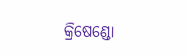କ୍ରିଷେଣ୍ଡୋ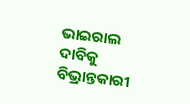ଭାଇରାଲ ଦାବିକୁ ବିଭ୍ରାନ୍ତକାରୀ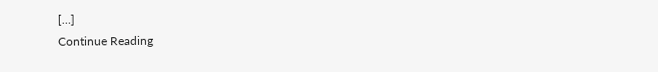[…]
Continue Reading